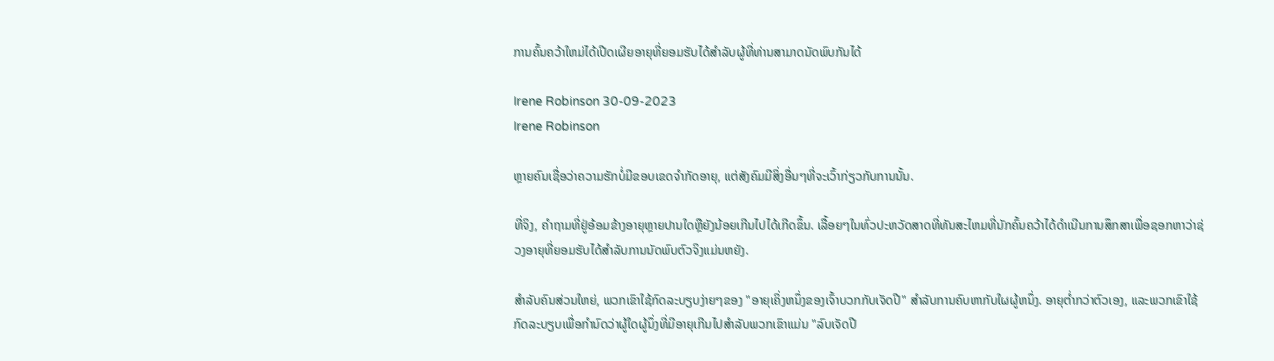ການຄົ້ນຄວ້າໃຫມ່ໄດ້ເປີດເຜີຍອາຍຸທີ່ຍອມຮັບໄດ້ສໍາລັບຜູ້ທີ່ທ່ານສາມາດນັດພົບກັນໄດ້

Irene Robinson 30-09-2023
Irene Robinson

ຫຼາຍຄົນເຊື່ອວ່າຄວາມຮັກບໍ່ມີຂອບເຂດຈໍາກັດອາຍຸ, ແຕ່ສັງຄົມມີສິ່ງອື່ນໆທີ່ຈະເວົ້າກ່ຽວກັບການນັ້ນ.

ທີ່ຈິງ, ຄໍາຖາມທີ່ຢູ່ອ້ອມຂ້າງອາຍຸຫຼາຍປານໃດຫຼືຍັງນ້ອຍເກີນໄປໄດ້ເກີດຂຶ້ນ. ເລື້ອຍໆໃນທົ່ວປະຫວັດສາດທີ່ທັນສະໄຫມທີ່ນັກຄົ້ນຄວ້າໄດ້ດໍາເນີນການສຶກສາເພື່ອຊອກຫາວ່າຊ່ວງອາຍຸທີ່ຍອມຮັບໄດ້ສໍາລັບການນັດພົບຕົວຈິງແມ່ນຫຍັງ.

ສໍາລັບຄົນສ່ວນໃຫຍ່, ພວກເຂົາໃຊ້ກົດລະບຽບງ່າຍໆຂອງ "ອາຍຸເຄິ່ງຫນຶ່ງຂອງເຈົ້າບວກກັບເຈັດປີ" ສໍາລັບການຄົບຫາກັບໃຜຜູ້ຫນຶ່ງ. ອາຍຸຕໍ່າກວ່າຕົວເອງ, ແລະພວກເຂົາໃຊ້ກົດລະບຽບເພື່ອກໍານົດວ່າຜູ້ໃດຜູ້ນຶ່ງທີ່ມີອາຍຸເກີນໄປສໍາລັບພວກເຂົາແມ່ນ "ລົບເຈັດປີ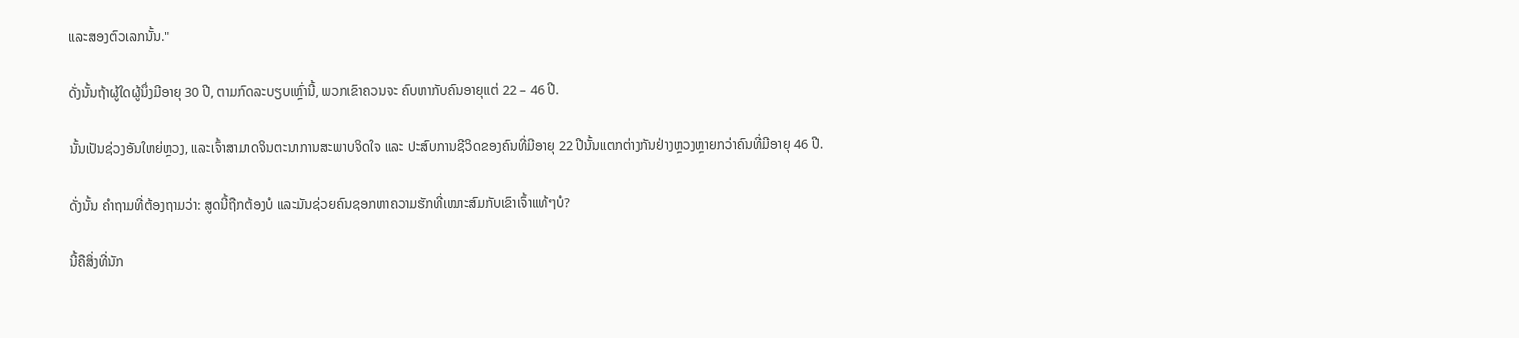ແລະສອງຕົວເລກນັ້ນ."

ດັ່ງນັ້ນຖ້າຜູ້ໃດຜູ້ນຶ່ງມີອາຍຸ 30 ປີ, ຕາມກົດລະບຽບເຫຼົ່ານີ້, ພວກເຂົາຄວນຈະ ຄົບຫາກັບຄົນອາຍຸແຕ່ 22 – 46 ປີ.

ນັ້ນເປັນຊ່ວງອັນໃຫຍ່ຫຼວງ, ແລະເຈົ້າສາມາດຈິນຕະນາການສະພາບຈິດໃຈ ແລະ ປະສົບການຊີວິດຂອງຄົນທີ່ມີອາຍຸ 22 ປີນັ້ນແຕກຕ່າງກັນຢ່າງຫຼວງຫຼາຍກວ່າຄົນທີ່ມີອາຍຸ 46 ປີ.

ດັ່ງນັ້ນ ຄຳຖາມທີ່ຕ້ອງຖາມວ່າ: ສູດນີ້ຖືກຕ້ອງບໍ ແລະມັນຊ່ວຍຄົນຊອກຫາຄວາມຮັກທີ່ເໝາະສົມກັບເຂົາເຈົ້າແທ້ໆບໍ?

ນີ້ຄືສິ່ງທີ່ນັກ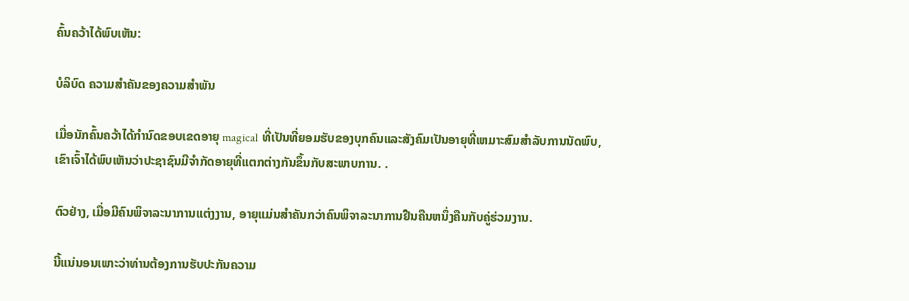ຄົ້ນຄວ້າໄດ້ພົບເຫັນ:

ບໍລິບົດ ຄວາມສໍາຄັນຂອງຄວາມສໍາພັນ

ເມື່ອນັກຄົ້ນຄວ້າໄດ້ກໍານົດຂອບເຂດອາຍຸ magical ທີ່ເປັນທີ່ຍອມຮັບຂອງບຸກຄົນແລະສັງຄົມເປັນອາຍຸທີ່ເຫມາະສົມສໍາລັບການນັດພົບ, ເຂົາເຈົ້າໄດ້ພົບເຫັນວ່າປະຊາຊົນມີຈໍາກັດອາຍຸທີ່ແຕກຕ່າງກັນຂຶ້ນກັບສະພາບການ. .

ຕົວຢ່າງ, ເມື່ອມີຄົນພິຈາລະນາການແຕ່ງງານ, ອາຍຸແມ່ນສຳຄັນກວ່າຄົນພິຈາລະນາການຢືນຄືນຫນຶ່ງຄືນກັບຄູ່ຮ່ວມງານ.

ນີ້ແນ່ນອນເພາະວ່າທ່ານຕ້ອງການຮັບປະກັນຄວາມ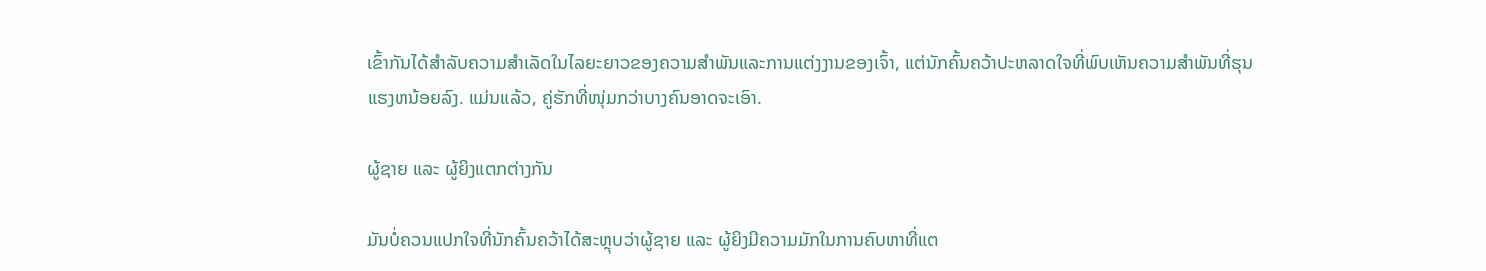ເຂົ້າກັນໄດ້ສໍາລັບຄວາມສໍາເລັດໃນໄລຍະຍາວຂອງຄວາມສໍາພັນແລະການແຕ່ງງານຂອງເຈົ້າ, ແຕ່ນັກຄົ້ນຄວ້າປະຫລາດໃຈທີ່ພົບເຫັນຄວາມສໍາພັນທີ່ຮຸນແຮງຫນ້ອຍລົງ. ແມ່ນແລ້ວ, ຄູ່ຮັກທີ່ໜຸ່ມກວ່າບາງຄົນອາດຈະເອົາ.

ຜູ້ຊາຍ ແລະ ຜູ້ຍິງແຕກຕ່າງກັນ

ມັນບໍ່ຄວນແປກໃຈທີ່ນັກຄົ້ນຄວ້າໄດ້ສະຫຼຸບວ່າຜູ້ຊາຍ ແລະ ຜູ້ຍິງມີຄວາມມັກໃນການຄົບຫາທີ່ແຕ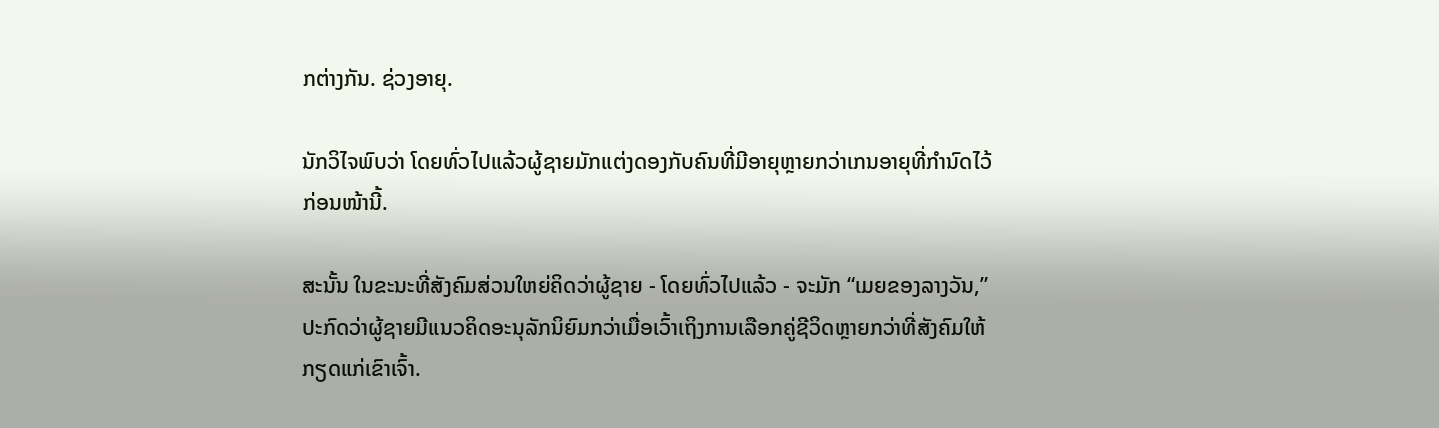ກຕ່າງກັນ. ຊ່ວງອາຍຸ.

ນັກວິໄຈພົບວ່າ ໂດຍທົ່ວໄປແລ້ວຜູ້ຊາຍມັກແຕ່ງດອງກັບຄົນທີ່ມີອາຍຸຫຼາຍກວ່າເກນອາຍຸທີ່ກຳນົດໄວ້ກ່ອນໜ້ານີ້.

ສະນັ້ນ ໃນຂະນະທີ່ສັງຄົມສ່ວນໃຫຍ່ຄິດວ່າຜູ້ຊາຍ - ໂດຍທົ່ວໄປແລ້ວ - ຈະມັກ “ເມຍຂອງລາງວັນ,” ປະກົດວ່າຜູ້ຊາຍມີແນວຄິດອະນຸລັກນິຍົມກວ່າເມື່ອເວົ້າເຖິງການເລືອກຄູ່ຊີວິດຫຼາຍກວ່າທີ່ສັງຄົມໃຫ້ກຽດແກ່ເຂົາເຈົ້າ.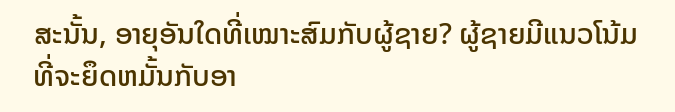ສະນັ້ນ, ອາຍຸອັນໃດທີ່ເໝາະສົມກັບຜູ້ຊາຍ? ຜູ້ຊາຍມີແນວໂນ້ມທີ່ຈະຍຶດຫມັ້ນກັບອາ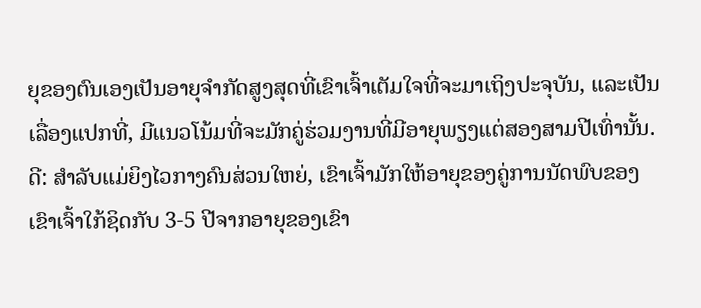ຍຸຂອງຕົນເອງເປັນອາຍຸຈໍາກັດສູງສຸດທີ່ເຂົາເຈົ້າເຕັມໃຈທີ່ຈະມາເຖິງປະຈຸບັນ, ແລະເປັນເລື່ອງແປກທີ່, ມີແນວໂນ້ມທີ່ຈະມັກຄູ່ຮ່ວມງານທີ່ມີອາຍຸພຽງແຕ່ສອງສາມປີເທົ່ານັ້ນ. ດີ: ສໍາລັບແມ່ຍິງໄວກາງຄົນສ່ວນໃຫຍ່, ເຂົາເຈົ້າມັກໃຫ້ອາຍຸຂອງຄູ່ການນັດພົບຂອງເຂົາເຈົ້າໃກ້ຊິດກັບ 3-5 ປີຈາກອາຍຸຂອງເຂົາ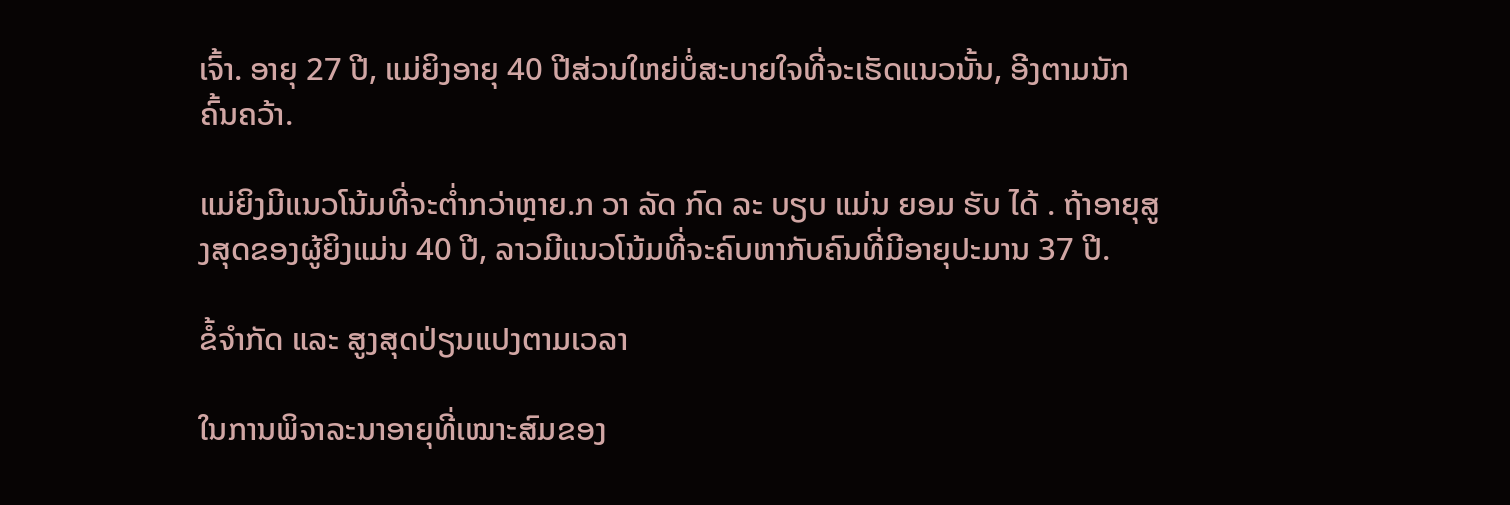ເຈົ້າ. ອາຍຸ 27 ປີ, ແມ່ຍິງອາຍຸ 40 ປີສ່ວນໃຫຍ່ບໍ່ສະບາຍໃຈທີ່ຈະເຮັດແນວນັ້ນ, ອີງຕາມນັກຄົ້ນຄວ້າ.

ແມ່ຍິງມີແນວໂນ້ມທີ່ຈະຕໍ່າກວ່າຫຼາຍ.ກ ວາ ລັດ ກົດ ລະ ບຽບ ແມ່ນ ຍອມ ຮັບ ໄດ້ . ຖ້າອາຍຸສູງສຸດຂອງຜູ້ຍິງແມ່ນ 40 ປີ, ລາວມີແນວໂນ້ມທີ່ຈະຄົບຫາກັບຄົນທີ່ມີອາຍຸປະມານ 37 ປີ.

ຂໍ້ຈຳກັດ ແລະ ສູງສຸດປ່ຽນແປງຕາມເວລາ

ໃນການພິຈາລະນາອາຍຸທີ່ເໝາະສົມຂອງ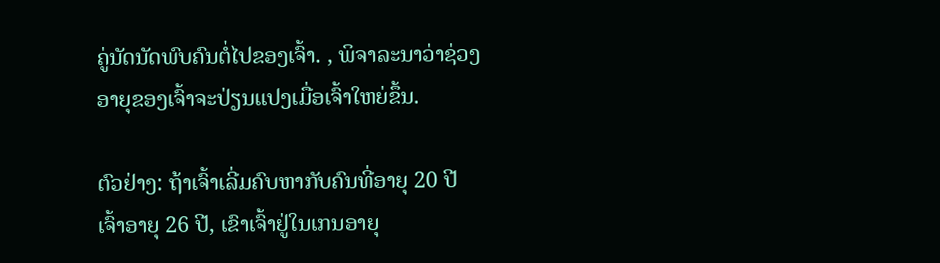ຄູ່ນັດນັດພົບຄົນຕໍ່ໄປຂອງເຈົ້າ. , ພິຈາລະນາວ່າຊ່ວງອາຍຸຂອງເຈົ້າຈະປ່ຽນແປງເມື່ອເຈົ້າໃຫຍ່ຂຶ້ນ.

ຕົວຢ່າງ: ຖ້າເຈົ້າເລີ່ມຄົບຫາກັບຄົນທີ່ອາຍຸ 20 ປີ ເຈົ້າອາຍຸ 26 ປີ, ເຂົາເຈົ້າຢູ່ໃນເກນອາຍຸ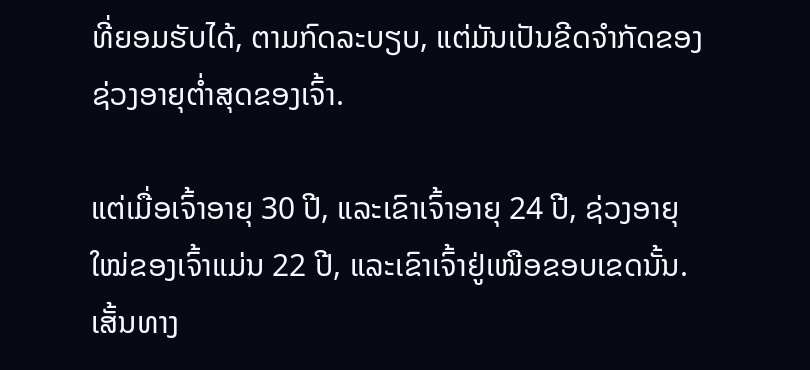ທີ່ຍອມຮັບໄດ້, ຕາມກົດລະບຽບ, ແຕ່ມັນເປັນຂີດຈຳກັດຂອງຊ່ວງອາຍຸຕໍ່າສຸດຂອງເຈົ້າ.

ແຕ່ເມື່ອເຈົ້າອາຍຸ 30 ປີ, ແລະເຂົາເຈົ້າອາຍຸ 24 ປີ, ຊ່ວງອາຍຸໃໝ່ຂອງເຈົ້າແມ່ນ 22 ປີ, ແລະເຂົາເຈົ້າຢູ່ເໜືອຂອບເຂດນັ້ນ. ເສັ້ນທາງ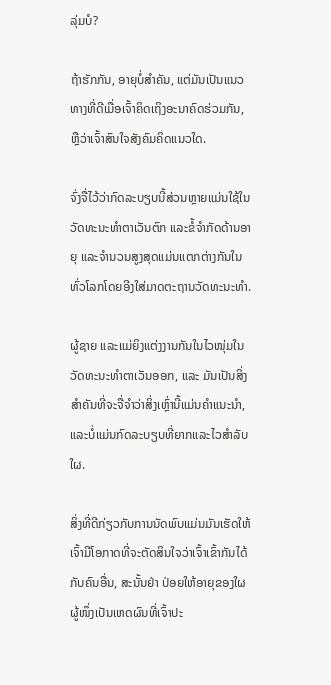ລຸ່ມບໍ?

ຖ້າຮັກກັນ, ອາຍຸບໍ່ສຳຄັນ, ແຕ່ມັນເປັນແນວທາງທີ່ດີເມື່ອເຈົ້າຄິດເຖິງອະນາຄົດຮ່ວມກັນ, ຫຼືວ່າເຈົ້າສົນໃຈສັງຄົມຄິດແນວໃດ.

ຈົ່ງຈື່ໄວ້ວ່າກົດລະບຽບນີ້ສ່ວນຫຼາຍແມ່ນໃຊ້ໃນວັດທະນະທໍາຕາເວັນຕົກ ແລະຂໍ້ຈໍາກັດດ້ານອາຍຸ ແລະຈໍານວນສູງສຸດແມ່ນແຕກຕ່າງກັນໃນທົ່ວໂລກໂດຍອີງໃສ່ມາດຕະຖານວັດທະນະທໍາ.

ຜູ້ຊາຍ ແລະແມ່ຍິງແຕ່ງງານກັນໃນໄວໜຸ່ມໃນວັດທະນະທໍາຕາເວັນອອກ, ແລະ ມັນເປັນສິ່ງສໍາຄັນທີ່ຈະຈື່ຈໍາວ່າສິ່ງເຫຼົ່ານີ້ແມ່ນຄໍາແນະນໍາ, ແລະບໍ່ແມ່ນກົດລະບຽບທີ່ຍາກແລະໄວສໍາລັບໃຜ.

ສິ່ງທີ່ດີກ່ຽວກັບການນັດພົບແມ່ນມັນເຮັດໃຫ້ເຈົ້າມີໂອກາດທີ່ຈະຕັດສິນໃຈວ່າເຈົ້າເຂົ້າກັນໄດ້ກັບຄົນອື່ນ, ສະນັ້ນຢ່າ ປ່ອຍໃຫ້ອາຍຸຂອງໃຜຜູ້ໜຶ່ງເປັນເຫດຜົນທີ່ເຈົ້າປະ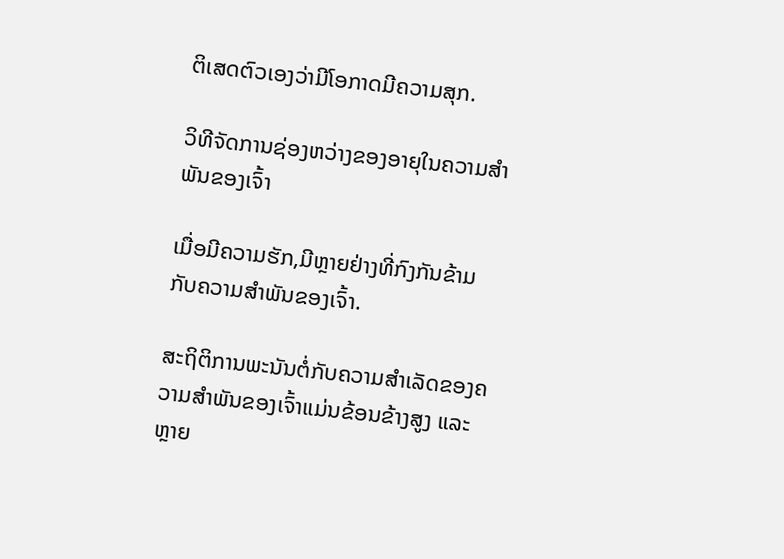ຕິເສດຕົວເອງວ່າມີໂອກາດມີຄວາມສຸກ.

ວິທີຈັດການຊ່ອງຫວ່າງຂອງອາຍຸໃນຄວາມສຳພັນຂອງເຈົ້າ

ເມື່ອມີຄວາມຮັກ,ມີຫຼາຍຢ່າງທີ່ກົງກັນຂ້າມກັບຄວາມສຳພັນຂອງເຈົ້າ.

ສະຖິຕິການພະນັນຕໍ່ກັບຄວາມສຳເລັດຂອງຄວາມສຳພັນຂອງເຈົ້າແມ່ນຂ້ອນຂ້າງສູງ ແລະຫຼາຍ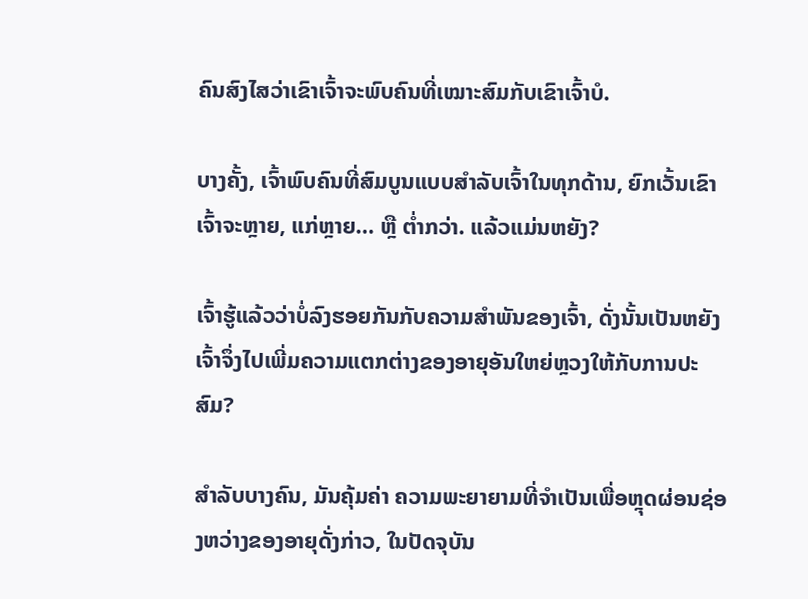ຄົນສົງໄສວ່າເຂົາເຈົ້າຈະພົບຄົນທີ່ເໝາະສົມກັບເຂົາເຈົ້າບໍ.

ບາງຄັ້ງ, ເຈົ້າພົບຄົນທີ່ສົມບູນແບບສຳລັບເຈົ້າໃນທຸກດ້ານ, ຍົກເວັ້ນເຂົາເຈົ້າຈະຫຼາຍ, ແກ່ຫຼາຍ… ຫຼື ຕ່ຳກວ່າ. ແລ້ວແມ່ນຫຍັງ?

ເຈົ້າຮູ້ແລ້ວວ່າບໍ່ລົງຮອຍກັນກັບຄວາມສໍາພັນຂອງເຈົ້າ, ດັ່ງນັ້ນເປັນຫຍັງເຈົ້າຈຶ່ງໄປເພີ່ມຄວາມແຕກຕ່າງຂອງອາຍຸອັນໃຫຍ່ຫຼວງໃຫ້ກັບການປະສົມ?

ສຳລັບບາງຄົນ, ມັນຄຸ້ມຄ່າ ຄວາມພະຍາຍາມທີ່ຈໍາເປັນເພື່ອຫຼຸດຜ່ອນຊ່ອງຫວ່າງຂອງອາຍຸດັ່ງກ່າວ, ໃນປັດຈຸບັນ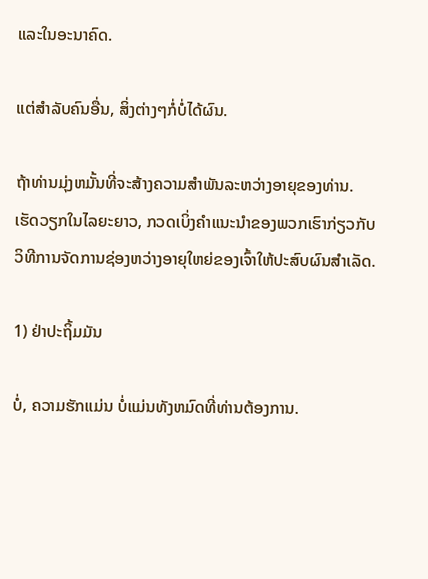ແລະໃນອະນາຄົດ.

ແຕ່ສໍາລັບຄົນອື່ນ, ສິ່ງຕ່າງໆກໍ່ບໍ່ໄດ້ຜົນ.

ຖ້າທ່ານມຸ່ງຫມັ້ນທີ່ຈະສ້າງຄວາມສໍາພັນລະຫວ່າງອາຍຸຂອງທ່ານ. ເຮັດວຽກໃນໄລຍະຍາວ, ກວດເບິ່ງຄໍາແນະນໍາຂອງພວກເຮົາກ່ຽວກັບວິທີການຈັດການຊ່ອງຫວ່າງອາຍຸໃຫຍ່ຂອງເຈົ້າໃຫ້ປະສົບຜົນສໍາເລັດ.

1) ຢ່າປະຖິ້ມມັນ

ບໍ່, ຄວາມຮັກແມ່ນ ບໍ່ແມ່ນທັງຫມົດທີ່ທ່ານຕ້ອງການ.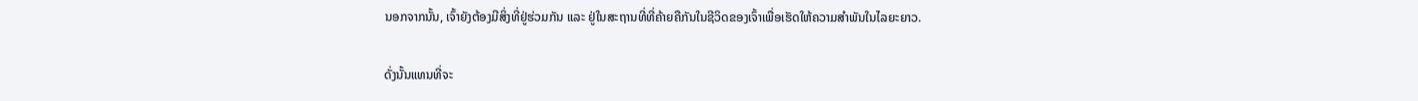ນອກຈາກນັ້ນ, ເຈົ້າຍັງຕ້ອງມີສິ່ງທີ່ຢູ່ຮ່ວມກັນ ແລະ ຢູ່ໃນສະຖານທີ່ທີ່ຄ້າຍຄືກັນໃນຊີວິດຂອງເຈົ້າເພື່ອເຮັດໃຫ້ຄວາມສໍາພັນໃນໄລຍະຍາວ.

ດັ່ງນັ້ນແທນທີ່ຈະ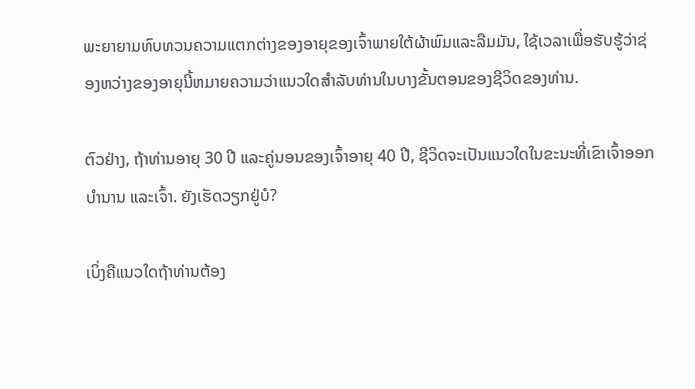ພະຍາຍາມທົບທວນຄວາມແຕກຕ່າງຂອງອາຍຸຂອງເຈົ້າພາຍໃຕ້ຜ້າພົມແລະລືມມັນ, ໃຊ້ເວລາເພື່ອຮັບຮູ້ວ່າຊ່ອງຫວ່າງຂອງອາຍຸນີ້ຫມາຍຄວາມວ່າແນວໃດສໍາລັບທ່ານໃນບາງຂັ້ນຕອນຂອງຊີວິດຂອງທ່ານ.

ຕົວຢ່າງ, ຖ້າທ່ານອາຍຸ 30 ປີ ແລະຄູ່ນອນຂອງເຈົ້າອາຍຸ 40 ປີ, ຊີວິດຈະເປັນແນວໃດໃນຂະນະທີ່ເຂົາເຈົ້າອອກບໍານານ ແລະເຈົ້າ. ຍັງເຮັດວຽກຢູ່ບໍ?

ເບິ່ງຄືແນວໃດຖ້າທ່ານຕ້ອງ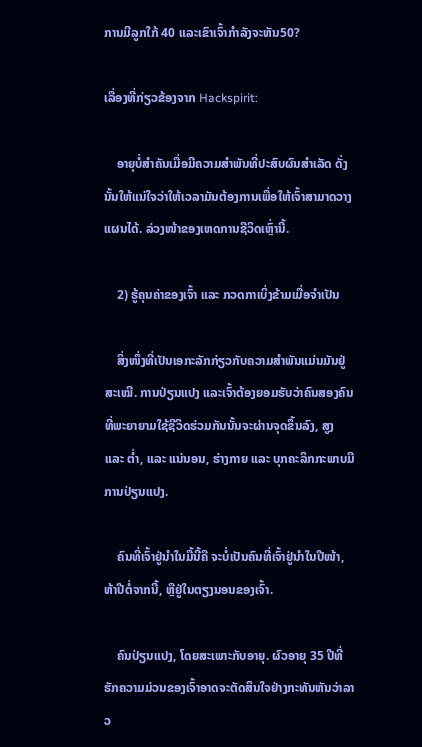ການມີລູກໃກ້ 40 ແລະເຂົາເຈົ້າກໍາລັງຈະຫັນ50?

ເລື່ອງທີ່ກ່ຽວຂ້ອງຈາກ Hackspirit:

    ອາຍຸບໍ່ສໍາຄັນເມື່ອມີຄວາມສໍາພັນທີ່ປະສົບຜົນສໍາເລັດ ດັ່ງນັ້ນໃຫ້ແນ່ໃຈວ່າໃຫ້ເວລາມັນຕ້ອງການເພື່ອໃຫ້ເຈົ້າສາມາດວາງແຜນໄດ້. ລ່ວງໜ້າຂອງເຫດການຊີວິດເຫຼົ່ານີ້.

    2) ຮູ້ຄຸນຄ່າຂອງເຈົ້າ ແລະ ກວດກາເບິ່ງຂ້າມເມື່ອຈຳເປັນ

    ສິ່ງໜຶ່ງທີ່ເປັນເອກະລັກກ່ຽວກັບຄວາມສຳພັນແມ່ນມັນຢູ່ສະເໝີ. ການປ່ຽນແປງ ແລະເຈົ້າຕ້ອງຍອມຮັບວ່າຄົນສອງຄົນທີ່ພະຍາຍາມໃຊ້ຊີວິດຮ່ວມກັນນັ້ນຈະຜ່ານຈຸດຂຶ້ນລົງ, ສູງ ແລະ ຕ່ຳ, ແລະ ແນ່ນອນ, ຮ່າງກາຍ ແລະ ບຸກຄະລິກກະພາບມີການປ່ຽນແປງ.

    ຄົນທີ່ເຈົ້າຢູ່ນຳໃນມື້ນີ້ຄື ຈະບໍ່ເປັນຄົນທີ່ເຈົ້າຢູ່ນຳໃນປີໜ້າ, ຫ້າປີຕໍ່ຈາກນີ້, ຫຼືຢູ່ໃນຕຽງນອນຂອງເຈົ້າ.

    ຄົນປ່ຽນແປງ, ໂດຍສະເພາະກັບອາຍຸ. ຜົວອາຍຸ 35 ປີທີ່ຮັກຄວາມມ່ວນຂອງເຈົ້າອາດຈະຕັດສິນໃຈຢ່າງກະທັນຫັນວ່າລາວ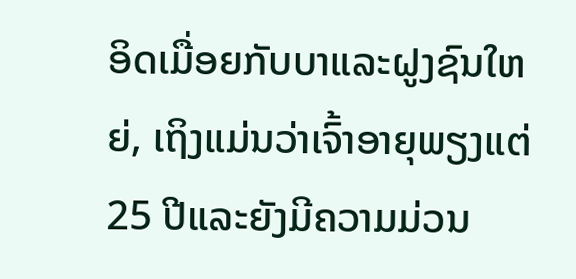ອິດເມື່ອຍກັບບາແລະຝູງຊົນໃຫຍ່, ເຖິງແມ່ນວ່າເຈົ້າອາຍຸພຽງແຕ່ 25 ປີແລະຍັງມີຄວາມມ່ວນ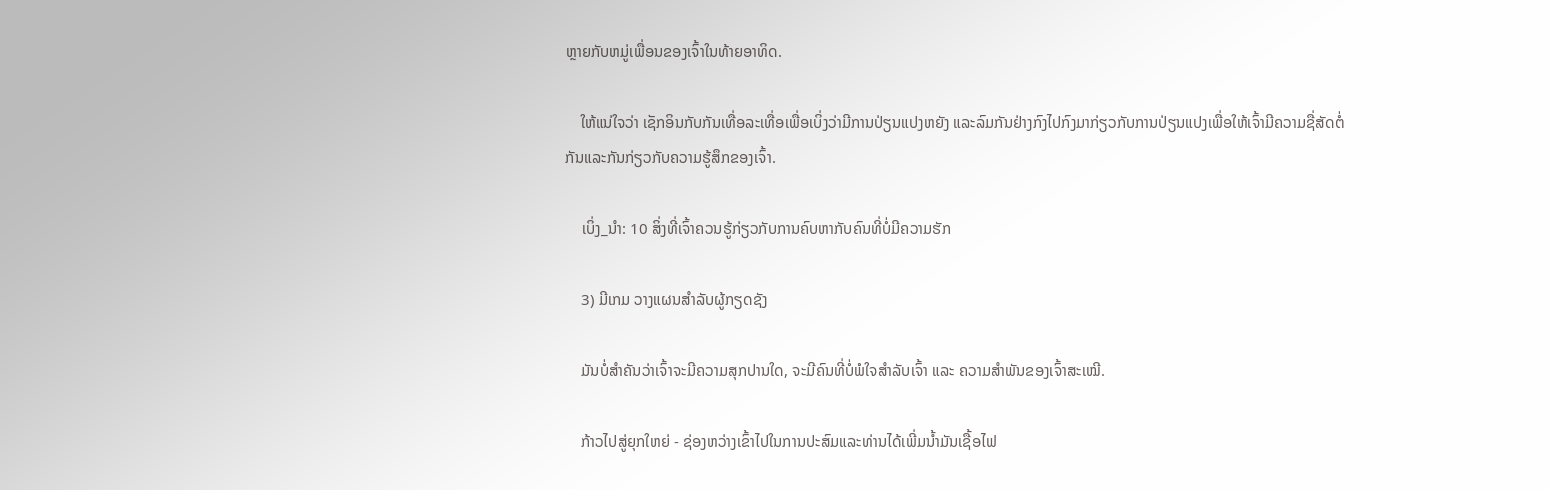ຫຼາຍກັບຫມູ່ເພື່ອນຂອງເຈົ້າໃນທ້າຍອາທິດ.

    ໃຫ້ແນ່ໃຈວ່າ ເຊັກອິນກັບກັນເທື່ອລະເທື່ອເພື່ອເບິ່ງວ່າມີການປ່ຽນແປງຫຍັງ ແລະລົມກັນຢ່າງກົງໄປກົງມາກ່ຽວກັບການປ່ຽນແປງເພື່ອໃຫ້ເຈົ້າມີຄວາມຊື່ສັດຕໍ່ກັນແລະກັນກ່ຽວກັບຄວາມຮູ້ສຶກຂອງເຈົ້າ.

    ເບິ່ງ_ນຳ: 10 ສິ່ງທີ່ເຈົ້າຄວນຮູ້ກ່ຽວກັບການຄົບຫາກັບຄົນທີ່ບໍ່ມີຄວາມຮັກ

    3) ມີເກມ ວາງແຜນສຳລັບຜູ້ກຽດຊັງ

    ມັນບໍ່ສຳຄັນວ່າເຈົ້າຈະມີຄວາມສຸກປານໃດ, ຈະມີຄົນທີ່ບໍ່ພໍໃຈສຳລັບເຈົ້າ ແລະ ຄວາມສຳພັນຂອງເຈົ້າສະເໝີ.

    ກ້າວໄປສູ່ຍຸກໃຫຍ່ - ຊ່ອງຫວ່າງເຂົ້າໄປໃນການປະສົມແລະທ່ານໄດ້ເພີ່ມນໍ້າມັນເຊື້ອໄຟ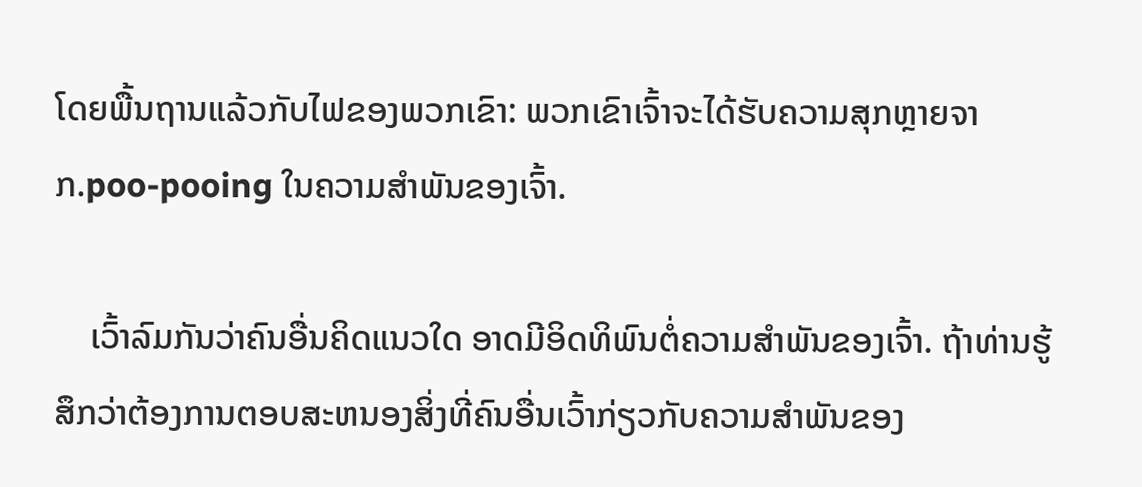ໂດຍພື້ນຖານແລ້ວກັບໄຟຂອງພວກເຂົາ: ພວກເຂົາເຈົ້າຈະໄດ້ຮັບຄວາມສຸກຫຼາຍຈາກ.poo-pooing ໃນຄວາມສຳພັນຂອງເຈົ້າ.

    ເວົ້າລົມກັນວ່າຄົນອື່ນຄິດແນວໃດ ອາດມີອິດທິພົນຕໍ່ຄວາມສຳພັນຂອງເຈົ້າ. ຖ້າທ່ານຮູ້ສຶກວ່າຕ້ອງການຕອບສະຫນອງສິ່ງທີ່ຄົນອື່ນເວົ້າກ່ຽວກັບຄວາມສໍາພັນຂອງ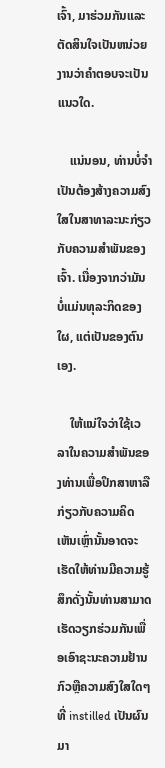ເຈົ້າ, ມາຮ່ວມກັນແລະຕັດສິນໃຈເປັນຫນ່ວຍງານວ່າຄໍາຕອບຈະເປັນແນວໃດ.

    ແນ່ນອນ, ທ່ານບໍ່ຈໍາເປັນຕ້ອງສ້າງຄວາມສົງໃສໃນສາທາລະນະກ່ຽວກັບຄວາມສໍາພັນຂອງເຈົ້າ. ເນື່ອງຈາກວ່າມັນບໍ່ແມ່ນທຸລະກິດຂອງໃຜ, ແຕ່ເປັນຂອງຕົນເອງ.

    ໃຫ້ແນ່ໃຈວ່າໃຊ້ເວລາໃນຄວາມສໍາພັນຂອງທ່ານເພື່ອປຶກສາຫາລືກ່ຽວກັບຄວາມຄິດເຫັນເຫຼົ່ານັ້ນອາດຈະເຮັດໃຫ້ທ່ານມີຄວາມຮູ້ສຶກດັ່ງນັ້ນທ່ານສາມາດເຮັດວຽກຮ່ວມກັນເພື່ອເອົາຊະນະຄວາມຢ້ານກົວຫຼືຄວາມສົງໃສໃດໆທີ່ instilled ເປັນຜົນມາ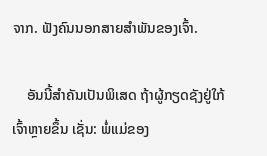ຈາກ. ຟັງຄົນນອກສາຍສຳພັນຂອງເຈົ້າ.

    ອັນນີ້ສຳຄັນເປັນພິເສດ ຖ້າຜູ້ກຽດຊັງຢູ່ໃກ້ເຈົ້າຫຼາຍຂຶ້ນ ເຊັ່ນ: ພໍ່ແມ່ຂອງ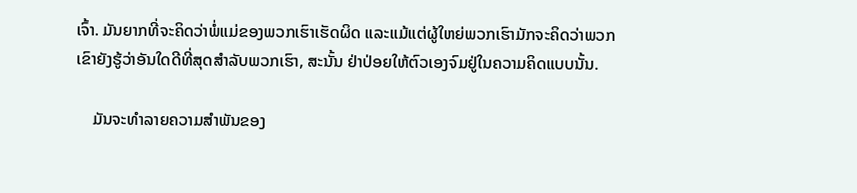ເຈົ້າ. ມັນຍາກທີ່ຈະຄິດວ່າພໍ່ແມ່ຂອງພວກເຮົາເຮັດຜິດ ແລະແມ້ແຕ່ຜູ້ໃຫຍ່ພວກເຮົາມັກຈະຄິດວ່າພວກເຂົາຍັງຮູ້ວ່າອັນໃດດີທີ່ສຸດສຳລັບພວກເຮົາ, ສະນັ້ນ ຢ່າປ່ອຍໃຫ້ຕົວເອງຈົມຢູ່ໃນຄວາມຄິດແບບນັ້ນ.

    ມັນຈະທຳລາຍຄວາມສຳພັນຂອງ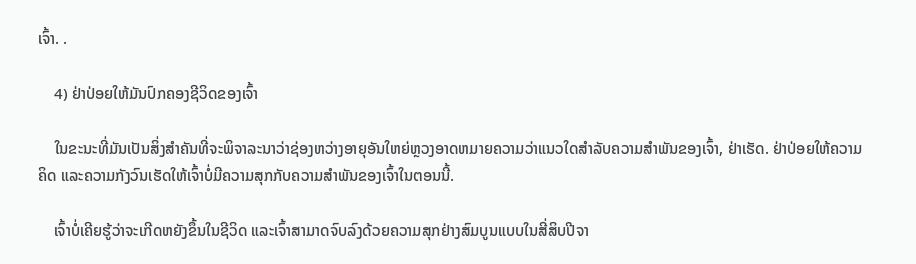ເຈົ້າ. .

    4) ຢ່າປ່ອຍໃຫ້ມັນປົກຄອງຊີວິດຂອງເຈົ້າ

    ໃນຂະນະທີ່ມັນເປັນສິ່ງສໍາຄັນທີ່ຈະພິຈາລະນາວ່າຊ່ອງຫວ່າງອາຍຸອັນໃຫຍ່ຫຼວງອາດຫມາຍຄວາມວ່າແນວໃດສໍາລັບຄວາມສໍາພັນຂອງເຈົ້າ, ຢ່າເຮັດ. ຢ່າປ່ອຍໃຫ້ຄວາມຄິດ ແລະຄວາມກັງວົນເຮັດໃຫ້ເຈົ້າບໍ່ມີຄວາມສຸກກັບຄວາມສຳພັນຂອງເຈົ້າໃນຕອນນີ້.

    ເຈົ້າບໍ່ເຄີຍຮູ້ວ່າຈະເກີດຫຍັງຂຶ້ນໃນຊີວິດ ແລະເຈົ້າສາມາດຈົບລົງດ້ວຍຄວາມສຸກຢ່າງສົມບູນແບບໃນສີ່ສິບປີຈາ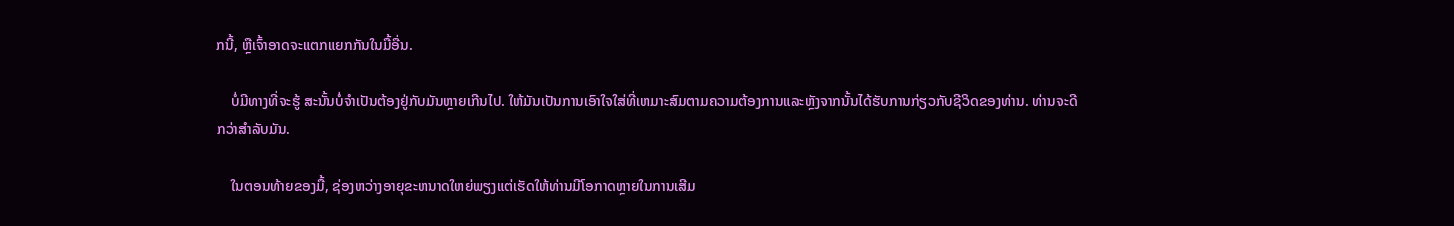ກນີ້, ຫຼືເຈົ້າອາດຈະແຕກແຍກກັນໃນມື້ອື່ນ.

    ບໍ່ມີທາງທີ່ຈະຮູ້ ສະນັ້ນບໍ່ຈໍາເປັນຕ້ອງຢູ່ກັບມັນຫຼາຍເກີນໄປ. ໃຫ້ມັນເປັນການເອົາໃຈໃສ່ທີ່ເຫມາະສົມຕາມຄວາມຕ້ອງການແລະຫຼັງຈາກນັ້ນໄດ້ຮັບການກ່ຽວກັບຊີວິດຂອງທ່ານ. ທ່ານຈະດີກວ່າສໍາລັບມັນ.

    ໃນຕອນທ້າຍຂອງມື້, ຊ່ອງຫວ່າງອາຍຸຂະຫນາດໃຫຍ່ພຽງແຕ່ເຮັດໃຫ້ທ່ານມີໂອກາດຫຼາຍໃນການເສີມ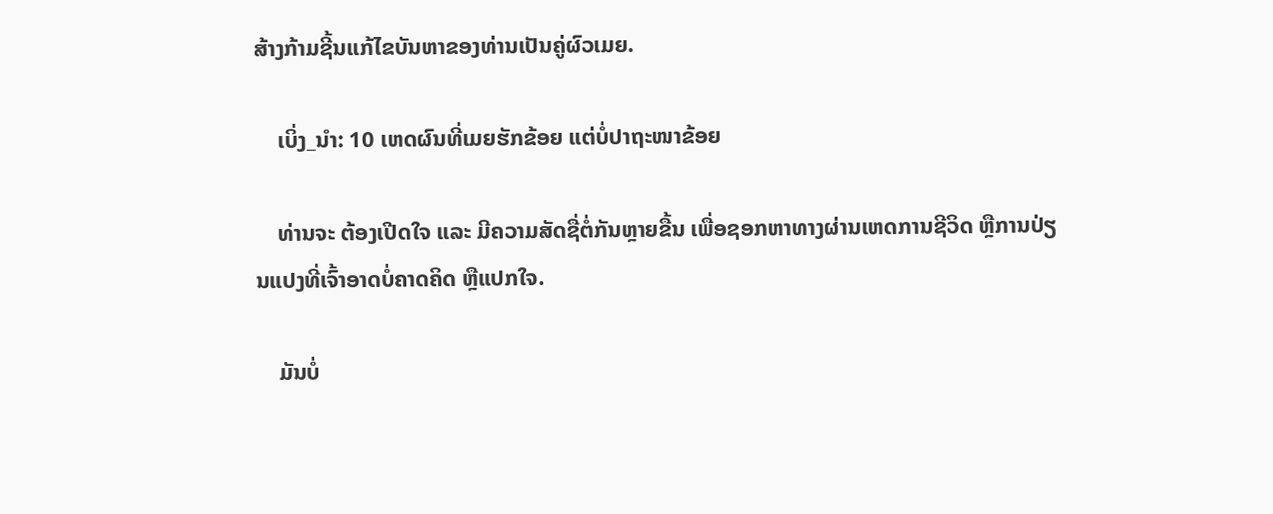ສ້າງກ້າມຊີ້ນແກ້ໄຂບັນຫາຂອງທ່ານເປັນຄູ່ຜົວເມຍ.

    ເບິ່ງ_ນຳ: 10 ເຫດຜົນທີ່ເມຍຮັກຂ້ອຍ ແຕ່ບໍ່ປາຖະໜາຂ້ອຍ

    ທ່ານຈະ ຕ້ອງເປີດໃຈ ແລະ ມີຄວາມສັດຊື່ຕໍ່ກັນຫຼາຍຂື້ນ ເພື່ອຊອກຫາທາງຜ່ານເຫດການຊີວິດ ຫຼືການປ່ຽນແປງທີ່ເຈົ້າອາດບໍ່ຄາດຄິດ ຫຼືແປກໃຈ.

    ມັນບໍ່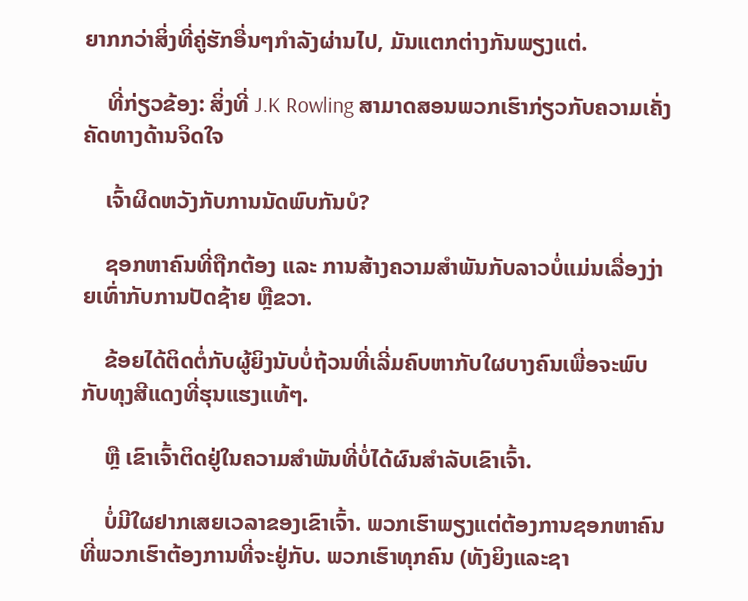ຍາກກວ່າສິ່ງທີ່ຄູ່ຮັກອື່ນໆກຳລັງຜ່ານໄປ, ມັນແຕກຕ່າງກັນພຽງແຕ່.

    ທີ່ກ່ຽວຂ້ອງ: ສິ່ງທີ່ J.K Rowling ສາມາດສອນພວກເຮົາກ່ຽວກັບຄວາມເຄັ່ງຄັດທາງດ້ານຈິດໃຈ

    ເຈົ້າຜິດຫວັງກັບການນັດພົບກັນບໍ?

    ຊອກຫາຄົນທີ່ຖືກຕ້ອງ ແລະ ການສ້າງຄວາມສໍາພັນກັບລາວບໍ່ແມ່ນເລື່ອງງ່າຍເທົ່າກັບການປັດຊ້າຍ ຫຼືຂວາ.

    ຂ້ອຍໄດ້ຕິດຕໍ່ກັບຜູ້ຍິງນັບບໍ່ຖ້ວນທີ່ເລີ່ມຄົບຫາກັບໃຜບາງຄົນເພື່ອຈະພົບກັບທຸງສີແດງທີ່ຮຸນແຮງແທ້ໆ.

    ຫຼື ເຂົາເຈົ້າຕິດຢູ່ໃນຄວາມສໍາພັນທີ່ບໍ່ໄດ້ຜົນສໍາລັບເຂົາເຈົ້າ.

    ບໍ່ມີໃຜຢາກເສຍເວລາຂອງເຂົາເຈົ້າ. ພວກເຮົາພຽງແຕ່ຕ້ອງການຊອກຫາຄົນທີ່ພວກເຮົາຕ້ອງການທີ່ຈະຢູ່ກັບ. ພວກເຮົາທຸກຄົນ (ທັງຍິງແລະຊາ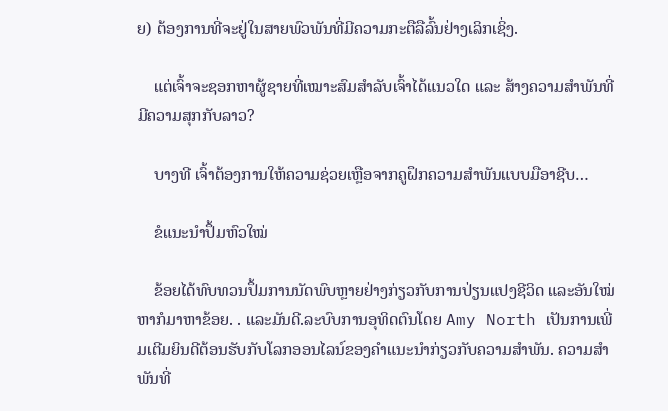ຍ) ຕ້ອງການທີ່ຈະຢູ່ໃນສາຍພົວພັນທີ່ມີຄວາມກະຕືລືລົ້ນຢ່າງເລິກເຊິ່ງ.

    ແຕ່ເຈົ້າຈະຊອກຫາຜູ້ຊາຍທີ່ເໝາະສົມສຳລັບເຈົ້າໄດ້ແນວໃດ ແລະ ສ້າງຄວາມສຳພັນທີ່ມີຄວາມສຸກກັບລາວ?

    ບາງທີ ເຈົ້າຕ້ອງການໃຫ້ຄວາມຊ່ວຍເຫຼືອຈາກຄູຝຶກຄວາມສຳພັນແບບມືອາຊີບ…

    ຂໍແນະນຳປຶ້ມຫົວໃໝ່

    ຂ້ອຍໄດ້ທົບທວນປຶ້ມການນັດພົບຫຼາຍຢ່າງກ່ຽວກັບການປ່ຽນແປງຊີວິດ ແລະອັນໃໝ່ຫາກໍມາຫາຂ້ອຍ. . ແລະມັນດີ.ລະບົບການອຸທິດຕົນໂດຍ Amy North ເປັນການເພີ່ມເຕີມຍິນດີຕ້ອນຮັບກັບໂລກອອນໄລນ໌ຂອງຄໍາແນະນໍາກ່ຽວກັບຄວາມສໍາພັນ. ຄວາມສຳພັນທີ່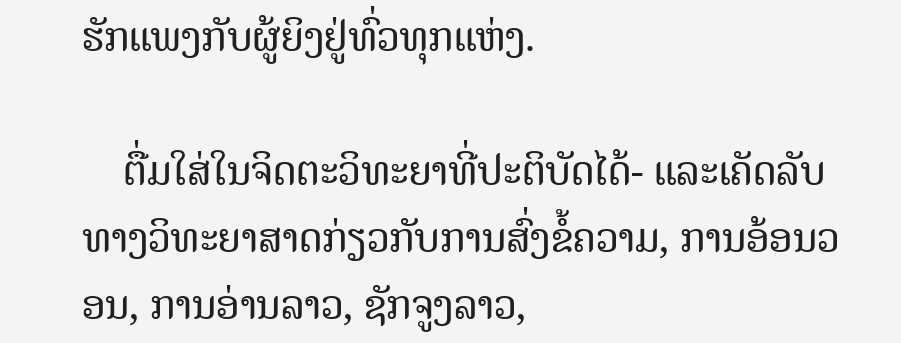ຮັກແພງກັບຜູ້ຍິງຢູ່ທົ່ວທຸກແຫ່ງ.

    ຕື່ມໃສ່ໃນຈິດຕະວິທະຍາທີ່ປະຕິບັດໄດ້- ແລະເຄັດລັບທາງວິທະຍາສາດກ່ຽວກັບການສົ່ງຂໍ້ຄວາມ, ການອ້ອນວອນ, ການອ່ານລາວ, ຊັກຈູງລາວ,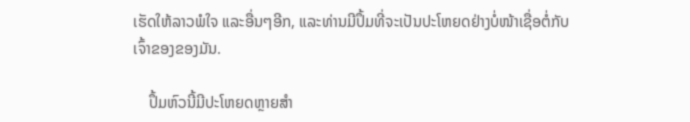ເຮັດໃຫ້ລາວພໍໃຈ ແລະອື່ນໆອີກ, ແລະທ່ານມີປຶ້ມທີ່ຈະເປັນປະໂຫຍດຢ່າງບໍ່ໜ້າເຊື່ອຕໍ່ກັບ ເຈົ້າຂອງຂອງມັນ.

    ປຶ້ມຫົວນີ້ມີປະໂຫຍດຫຼາຍສຳ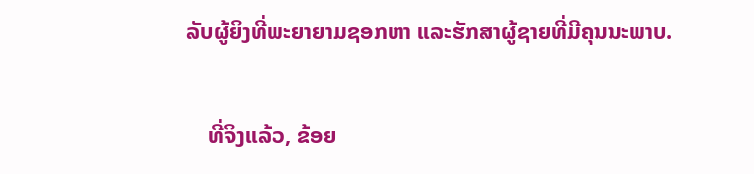ລັບຜູ້ຍິງທີ່ພະຍາຍາມຊອກຫາ ແລະຮັກສາຜູ້ຊາຍທີ່ມີຄຸນນະພາບ.

    ທີ່ຈິງແລ້ວ, ຂ້ອຍ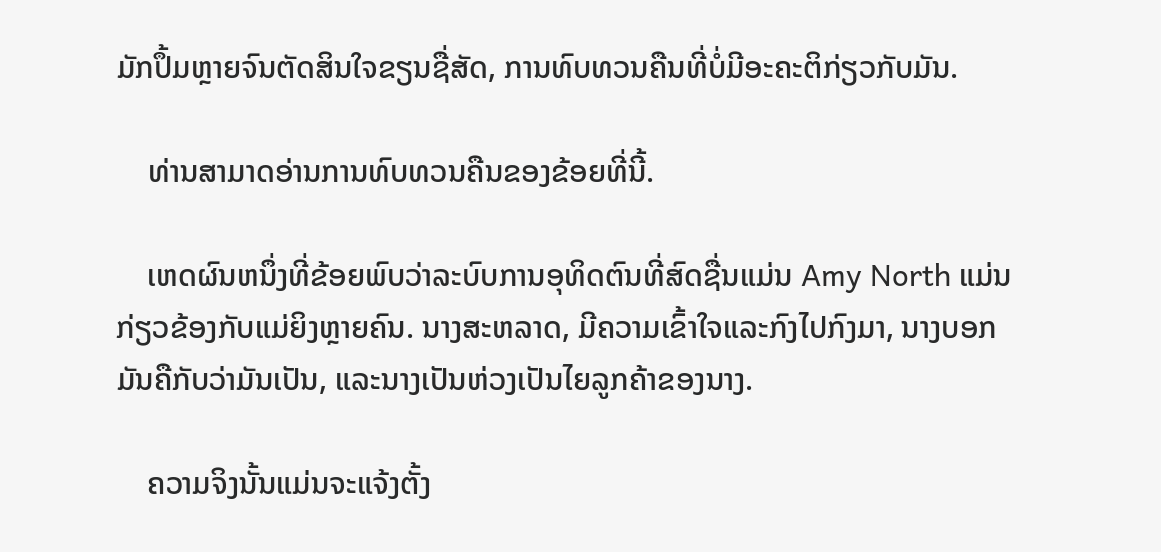ມັກປຶ້ມຫຼາຍຈົນຕັດສິນໃຈຂຽນຊື່ສັດ, ການທົບທວນຄືນທີ່ບໍ່ມີອະຄະຕິກ່ຽວກັບມັນ.

    ທ່ານສາມາດອ່ານການທົບທວນຄືນຂອງຂ້ອຍທີ່ນີ້.

    ເຫດຜົນຫນຶ່ງທີ່ຂ້ອຍພົບວ່າລະບົບການອຸທິດຕົນທີ່ສົດຊື່ນແມ່ນ Amy North ແມ່ນກ່ຽວຂ້ອງກັບແມ່ຍິງຫຼາຍຄົນ. ນາງສະຫລາດ, ມີຄວາມເຂົ້າໃຈແລະກົງໄປກົງມາ, ນາງບອກມັນຄືກັບວ່າມັນເປັນ, ແລະນາງເປັນຫ່ວງເປັນໄຍລູກຄ້າຂອງນາງ.

    ຄວາມຈິງນັ້ນແມ່ນຈະແຈ້ງຕັ້ງ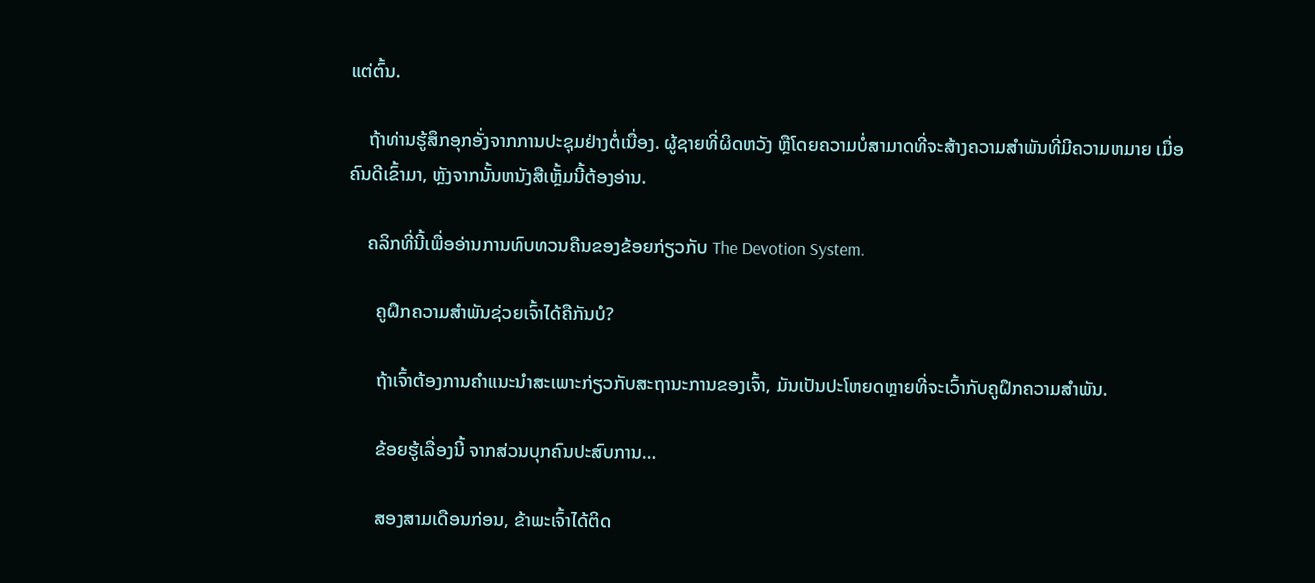ແຕ່ຕົ້ນ.

    ຖ້າທ່ານຮູ້ສຶກອຸກອັ່ງຈາກການປະຊຸມຢ່າງຕໍ່ເນື່ອງ. ຜູ້ຊາຍທີ່ຜິດຫວັງ ຫຼືໂດຍຄວາມບໍ່ສາມາດທີ່ຈະສ້າງຄວາມສໍາພັນທີ່ມີຄວາມຫມາຍ ເມື່ອຄົນດີເຂົ້າມາ, ຫຼັງຈາກນັ້ນຫນັງສືເຫຼັ້ມນີ້ຕ້ອງອ່ານ.

    ຄລິກທີ່ນີ້ເພື່ອອ່ານການທົບທວນຄືນຂອງຂ້ອຍກ່ຽວກັບ The Devotion System.

      ຄູຝຶກຄວາມສຳພັນຊ່ວຍເຈົ້າໄດ້ຄືກັນບໍ?

      ຖ້າເຈົ້າຕ້ອງການຄຳແນະນຳສະເພາະກ່ຽວກັບສະຖານະການຂອງເຈົ້າ, ມັນເປັນປະໂຫຍດຫຼາຍທີ່ຈະເວົ້າກັບຄູຝຶກຄວາມສຳພັນ.

      ຂ້ອຍຮູ້ເລື່ອງນີ້ ຈາກສ່ວນບຸກຄົນປະສົບການ…

      ສອງສາມເດືອນກ່ອນ, ຂ້າພະເຈົ້າໄດ້ຕິດ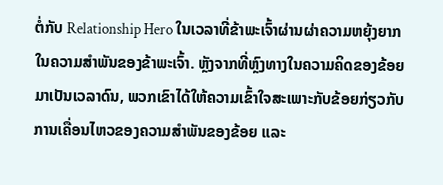ຕໍ່ກັບ Relationship Hero ໃນເວລາທີ່ຂ້າພະເຈົ້າຜ່ານຜ່າຄວາມຫຍຸ້ງຍາກໃນຄວາມສຳພັນຂອງຂ້າພະເຈົ້າ. ຫຼັງຈາກທີ່ຫຼົງທາງໃນຄວາມຄິດຂອງຂ້ອຍມາເປັນເວລາດົນ, ພວກເຂົາໄດ້ໃຫ້ຄວາມເຂົ້າໃຈສະເພາະກັບຂ້ອຍກ່ຽວກັບການເຄື່ອນໄຫວຂອງຄວາມສຳພັນຂອງຂ້ອຍ ແລະ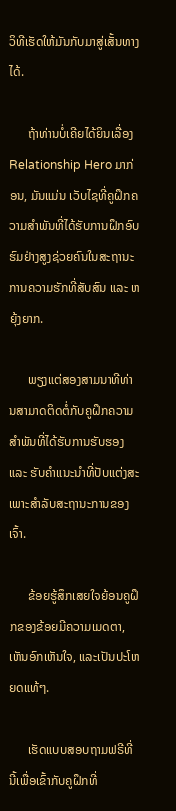ວິທີເຮັດໃຫ້ມັນກັບມາສູ່ເສັ້ນທາງໄດ້.

      ຖ້າທ່ານບໍ່ເຄີຍໄດ້ຍິນເລື່ອງ Relationship Hero ມາກ່ອນ, ມັນແມ່ນ ເວັບໄຊທີ່ຄູຝຶກຄວາມສຳພັນທີ່ໄດ້ຮັບການຝຶກອົບຮົມຢ່າງສູງຊ່ວຍຄົນໃນສະຖານະການຄວາມຮັກທີ່ສັບສົນ ແລະ ຫຍຸ້ງຍາກ.

      ພຽງແຕ່ສອງສາມນາທີທ່ານສາມາດຕິດຕໍ່ກັບຄູຝຶກຄວາມສຳພັນທີ່ໄດ້ຮັບການຮັບຮອງ ແລະ ຮັບຄຳແນະນຳທີ່ປັບແຕ່ງສະເພາະສຳລັບສະຖານະການຂອງເຈົ້າ.

      ຂ້ອຍຮູ້ສຶກເສຍໃຈຍ້ອນຄູຝຶກຂອງຂ້ອຍມີຄວາມເມດຕາ, ເຫັນອົກເຫັນໃຈ, ແລະເປັນປະໂຫຍດແທ້ໆ.

      ເຮັດແບບສອບຖາມຟຣີທີ່ນີ້ເພື່ອເຂົ້າກັບຄູຝຶກທີ່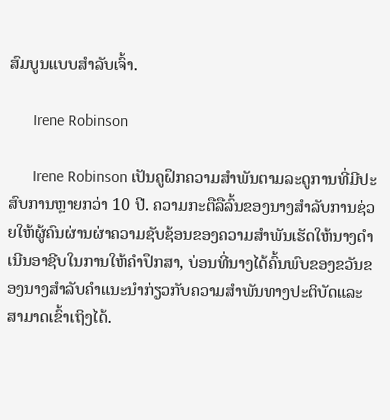ສົມບູນແບບສຳລັບເຈົ້າ.

      Irene Robinson

      Irene Robinson ເປັນຄູຝຶກຄວາມສໍາພັນຕາມລະດູການທີ່ມີປະສົບການຫຼາຍກວ່າ 10 ປີ. ຄວາມກະຕືລືລົ້ນຂອງນາງສໍາລັບການຊ່ວຍໃຫ້ຜູ້ຄົນຜ່ານຜ່າຄວາມຊັບຊ້ອນຂອງຄວາມສໍາພັນເຮັດໃຫ້ນາງດໍາເນີນອາຊີບໃນການໃຫ້ຄໍາປຶກສາ, ບ່ອນທີ່ນາງໄດ້ຄົ້ນພົບຂອງຂວັນຂອງນາງສໍາລັບຄໍາແນະນໍາກ່ຽວກັບຄວາມສໍາພັນທາງປະຕິບັດແລະສາມາດເຂົ້າເຖິງໄດ້.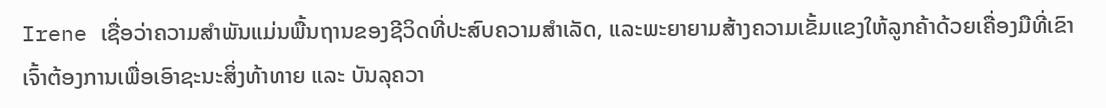Irene ເຊື່ອວ່າຄວາມສຳພັນແມ່ນພື້ນຖານຂອງຊີວິດທີ່ປະສົບຄວາມສຳເລັດ, ແລະພະຍາຍາມສ້າງຄວາມເຂັ້ມແຂງໃຫ້ລູກຄ້າດ້ວຍເຄື່ອງມືທີ່ເຂົາເຈົ້າຕ້ອງການເພື່ອເອົາຊະນະສິ່ງທ້າທາຍ ແລະ ບັນລຸຄວາ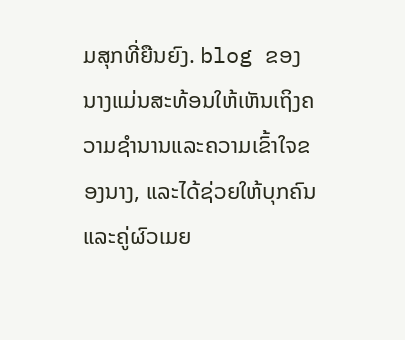ມສຸກທີ່ຍືນຍົງ. blog ຂອງນາງແມ່ນສະທ້ອນໃຫ້ເຫັນເຖິງຄວາມຊໍານານແລະຄວາມເຂົ້າໃຈຂອງນາງ, ແລະໄດ້ຊ່ວຍໃຫ້ບຸກຄົນແລະຄູ່ຜົວເມຍ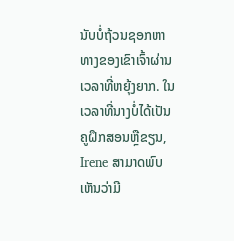ນັບບໍ່ຖ້ວນຊອກຫາທາງຂອງເຂົາເຈົ້າຜ່ານເວລາທີ່ຫຍຸ້ງຍາກ. ໃນເວລາທີ່ນາງບໍ່ໄດ້ເປັນຄູຝຶກສອນຫຼືຂຽນ, Irene ສາມາດພົບເຫັນວ່າມີ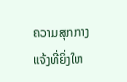ຄວາມສຸກກາງແຈ້ງທີ່ຍິ່ງໃຫ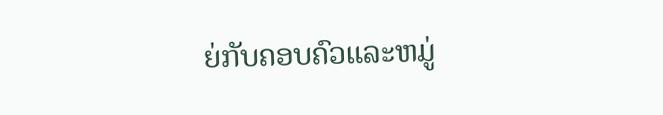ຍ່ກັບຄອບຄົວແລະຫມູ່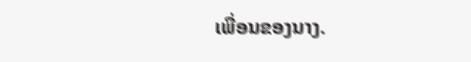ເພື່ອນຂອງນາງ.